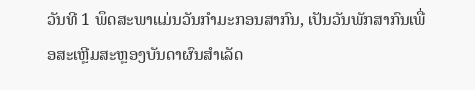ວັນທີ 1 ພຶດສະພາແມ່ນວັນກຳມະກອນສາກົນ, ເປັນວັນພັກສາກົນເພື່ອສະເຫຼີມສະຫຼອງບັນດາຜົນສຳເລັດ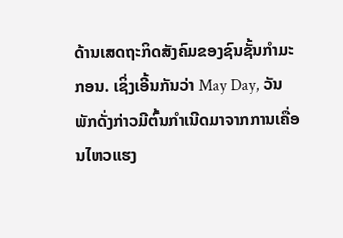ດ້ານເສດຖະກິດສັງຄົມຂອງຊົນຊັ້ນກຳມະກອນ. ເຊິ່ງເອີ້ນກັນວ່າ May Day, ວັນພັກດັ່ງກ່າວມີຕົ້ນກຳເນີດມາຈາກການເຄື່ອນໄຫວແຮງ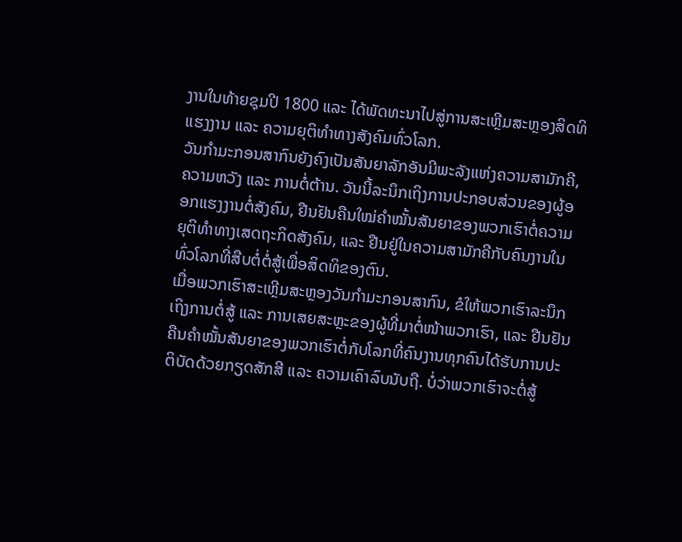ງານໃນທ້າຍຊຸມປີ 1800 ແລະ ໄດ້ພັດທະນາໄປສູ່ການສະເຫຼີມສະຫຼອງສິດທິແຮງງານ ແລະ ຄວາມຍຸຕິທຳທາງສັງຄົມທົ່ວໂລກ.
ວັນກຳມະກອນສາກົນຍັງຄົງເປັນສັນຍາລັກອັນມີພະລັງແຫ່ງຄວາມສາມັກຄີ, ຄວາມຫວັງ ແລະ ການຕໍ່ຕ້ານ. ວັນນີ້ລະນຶກເຖິງການປະກອບສ່ວນຂອງຜູ້ອອກແຮງງານຕໍ່ສັງຄົມ, ຢືນຢັນຄືນໃໝ່ຄຳໝັ້ນສັນຍາຂອງພວກເຮົາຕໍ່ຄວາມຍຸຕິທຳທາງເສດຖະກິດສັງຄົມ, ແລະ ຢືນຢູ່ໃນຄວາມສາມັກຄີກັບຄົນງານໃນທົ່ວໂລກທີ່ສືບຕໍ່ຕໍ່ສູ້ເພື່ອສິດທິຂອງຕົນ.
ເມື່ອພວກເຮົາສະເຫຼີມສະຫຼອງວັນກຳມະກອນສາກົນ, ຂໍໃຫ້ພວກເຮົາລະນຶກເຖິງການຕໍ່ສູ້ ແລະ ການເສຍສະຫຼະຂອງຜູ້ທີ່ມາຕໍ່ໜ້າພວກເຮົາ, ແລະ ຢືນຢັນຄືນຄຳໝັ້ນສັນຍາຂອງພວກເຮົາຕໍ່ກັບໂລກທີ່ຄົນງານທຸກຄົນໄດ້ຮັບການປະຕິບັດດ້ວຍກຽດສັກສີ ແລະ ຄວາມເຄົາລົບນັບຖື. ບໍ່ວ່າພວກເຮົາຈະຕໍ່ສູ້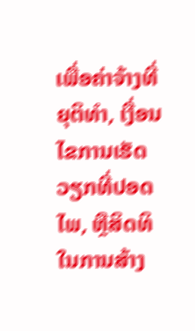ເພື່ອຄ່າຈ້າງທີ່ຍຸຕິທໍາ, ເງື່ອນໄຂການເຮັດວຽກທີ່ປອດໄພ, ຫຼືສິດທິໃນການສ້າງ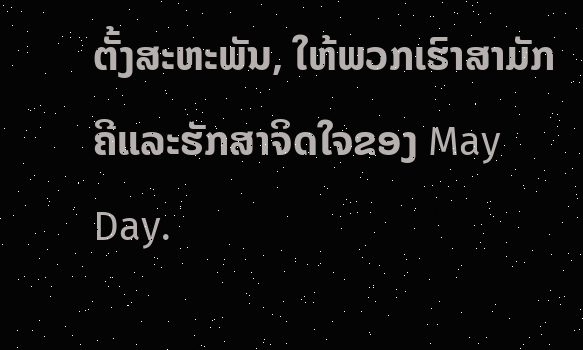ຕັ້ງສະຫະພັນ, ໃຫ້ພວກເຮົາສາມັກຄີແລະຮັກສາຈິດໃຈຂອງ May Day.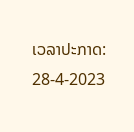ເວລາປະກາດ: 28-4-2023